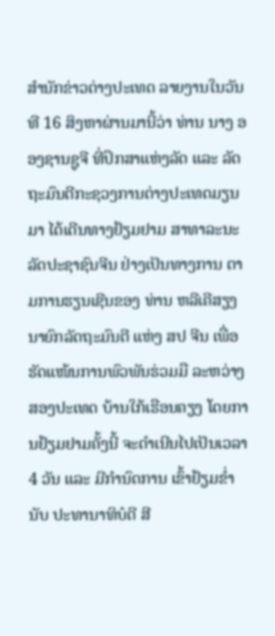ສຳນັກຂ່າວຕ່າງປະເທດ ລາຍງານໃນວັນທີ 16 ສິງຫາຜ່ານມານີ້ວ່າ ທ່ານ ນາງ ອອງຊານຊູຈີ ທີ່ປຶກສາແຫ່ງລັດ ແລະ ລັດຖະມົນຕີກະຊວງການຕ່າງປະເທດມຽນມາ ໄດ້ເດີນທາງຢ້ຽມຢາມ ສາທາລະນະລັດປະຊາຊົນຈີນ ຢ່າງເປັນທາງການ ຕາມການຮຽນເຊີນຂອງ ທ່ານ ຫລີເຄີສຽງ ນາຍົກລັດຖະມົນຕີ ແຫ່ງ ສປ ຈີນ ເພື່ອຮັດແໜ້ນການພົວພັນຮ່ວມມື ລະຫວ່າງສອງປະເທດ ບ້ານໃກ້ເຮືອນຄຽງ ໂດຍການຢ້ຽມຢາມຄັ້ງນີ້ ຈະດຳເນີນໄປເປັນເວລາ 4 ວັນ ແລະ ມີກຳນົດການ ເຂົ້າຢ້ຽມຂ່ຳນັບ ປະທານາທິບໍດີ ສີ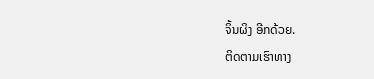ຈິ້ນຜິງ ອີກດ້ວຍ.
ຕິດຕາມເຮົາທາງ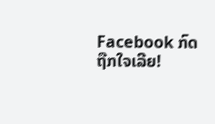Facebook ກົດຖືກໃຈເລີຍ!